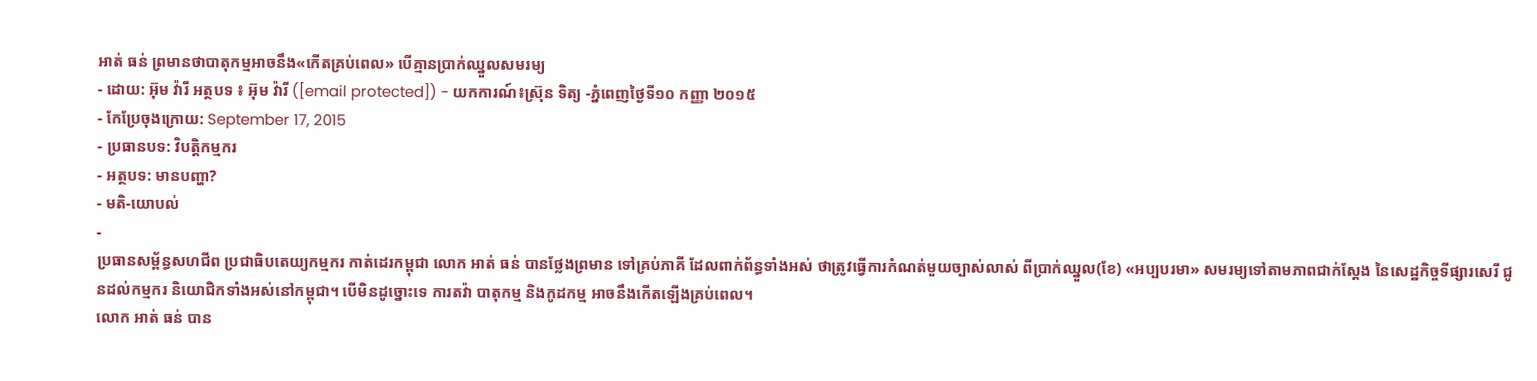អាត់ ធន់ ព្រមានថាបាតុកម្មអាចនឹង«កើតគ្រប់ពេល» បើគ្មានប្រាក់ឈ្នួលសមរម្យ
- ដោយ: អ៊ុម វ៉ារី អត្ថបទ ៖ អ៊ុម វ៉ារី ([email protected]) - យកការណ៍៖ស្រ៊ុន ទិត្យ -ភ្នំពេញថ្ងៃទី១០ កញ្ញា ២០១៥
- កែប្រែចុងក្រោយ: September 17, 2015
- ប្រធានបទ: វិបត្តិកម្មករ
- អត្ថបទ: មានបញ្ហា?
- មតិ-យោបល់
-
ប្រធានសម្ព័ន្ធសហជីព ប្រជាធិបតេយ្យកម្មករ កាត់ដេរកម្ពុជា លោក អាត់ ធន់ បានថ្លែងព្រមាន ទៅគ្រប់ភាគី ដែលពាក់ព័ន្ធទាំងអស់ ថាត្រូវធ្វើការកំណត់មួយច្បាស់លាស់ ពីប្រាក់ឈ្នួល(ខែ) «អប្បបរមា» សមរម្យទៅតាមភាពជាក់ស្តែង នៃសេដ្ឋកិច្ចទីផ្សារសេរី ជូនដល់កម្មករ និយោជិកទាំងអស់នៅកម្ពុជា។ បើមិនដូច្នោះទេ ការតវ៉ា បាតុកម្ម និងកូដកម្ម អាចនឹងកើតឡើងគ្រប់ពេល។
លោក អាត់ ធន់ បាន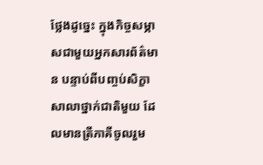ថ្លែងដូច្នេះ ក្នុងកិច្ចសម្ភាសជាមួយអ្នកសារព័ត៌មាន បន្ទាប់ពីបញ្ចប់សិក្ខាសាលាថ្នាក់ជាតិមួយ ដែលមានត្រីភាគីចូលរួម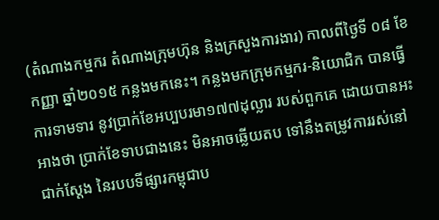(តំណាងកម្មករ តំណាងក្រុមហ៊ុន និងក្រសួងការងារ) កាលពីថ្ងៃទី ០៨ ខែកញ្ញា ឆ្នាំ២០១៥ កន្លងមកនេះ។ កន្លងមកក្រុមកម្មករ-និយោជិក បានធ្វើការទាមទារ នូវប្រាក់ខែអប្បបរមា១៧៧ដុល្លារ របស់ពួកគេ ដោយបានអះអាងថា ប្រាក់ខែទាបជាងនេះ មិនអាចឆ្លើយតប ទៅនឹងតម្រូវការរស់នៅជាក់ស្តែង នៃរបបទីផ្សារកម្ពុជាប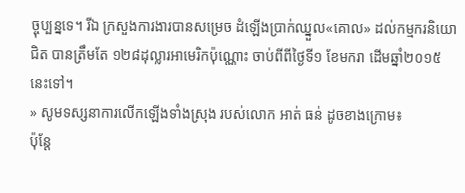ច្ចុប្បន្នទេ។ រីឯ ក្រសួងការងារបានសម្រេច ដំឡើងប្រាក់ឈ្នួល«គោល» ដល់កម្មករនិយោជិត បានត្រឹមតែ ១២៨ដុល្លារអាមេរិកប៉ុណ្ណោះ ចាប់ពីពីថ្ងៃទី១ ខែមករា ដើមឆ្នាំ២០១៥ នេះទៅ។
» សូមទស្សនាការលើកឡើងទាំងស្រុង របស់លោក អាត់ ធន់ ដូចខាងក្រោម៖
ប៉ុន្តែ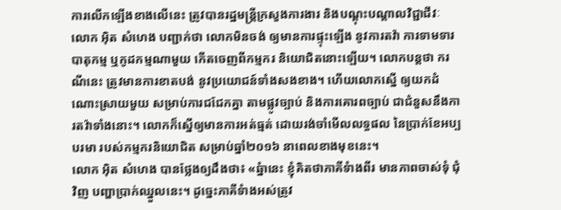ការលើកឡើងខាងលើនេះ ត្រូវបានរដ្ឋមន្ត្រីក្រសួងការងារ និងបណ្តុះបណ្តាលវិជ្ជាជីវៈ លោក អ៊ិត សំហេង បញ្ជាក់ថា លោកមិនចង់ ឲ្យមានការផ្ទុះឡើង នូវការតវ៉ា ការទាមទារ បាតុកម្ម ឬកូដកម្មណាមួយ កើតចេញពីកម្មករ និយោជិតនោះឡើយ។ លោកបន្តថា ករណីនេះ ត្រូវមានការខាតបង់ នូវប្រយោជន៍ទាំងសងខាង។ ហើយលោកស្នើ ឲ្យយកដំណោះស្រាយមួយ សម្រាប់ការជជែកគ្នា តាមផ្លូវច្បាប់ និងការគោរពច្បាប់ ជាជំនួសនឹងការតវ៉ាទាំងនោះ។ លោកក៏ស្នើឲ្យមានការអត់ធ្មត់ ដោយរង់ចាំមើលលទ្ធផល នៃប្រាក់ខែអប្បបរមា របស់កម្មករនិយោជិត សម្រាប់ឆ្នាំ២០១៦ នាពេលខាងមុខនេះ។
លោក អ៊ិត សំហេង បានថ្លែងឲ្យដឹងថា៖ «ឆ្នំានេះ ខ្ញុំគិតថាភាគីទំាងពីរ មានភាពចាស់ទុំ ជុំវិញ បញ្ហាប្រាក់ឈ្នួលនេះ។ ដូច្នេះភាគីទំាងអស់ត្រូវ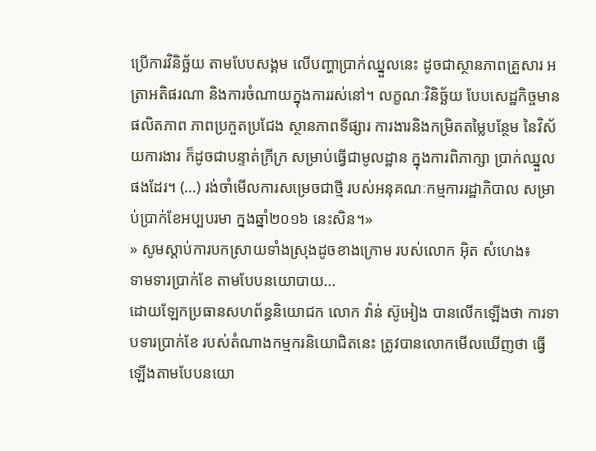ប្រើការវិនិច្ឆ័យ តាមបែបសង្គម លើបញ្ហាប្រាក់ឈ្នួលនេះ ដូចជាស្ថានភាពគ្រួសារ អត្រាអតិផរណា និងការចំណាយក្នុងការរស់នៅ។ លក្ខណៈវិនិច្ឆ័យ បែបសេដ្ឋកិច្ចមាន ផលិតភាព ភាពប្រកួតប្រជែង ស្ថានភាពទីផ្សារ ការងារនិងកម្រិតតម្លៃបន្ថែម នៃវិស័យការងារ ក៏ដូចជាបន្ទាត់ក្រីក្រ សម្រាប់ធ្វើជាមូលដ្ឋាន ក្នុងការពិភាក្សា ប្រាក់ឈ្នួលផងដែរ។ (...) រង់ចាំមើលការសម្រេចជាថ្មី របស់អនុគណៈកម្មការរដ្ឋាភិបាល សម្រាប់ប្រាក់ខែអប្បបរមា ក្នងឆ្នាំ២០១៦ នេះសិន។»
» សូមស្តាប់ការបកស្រាយទាំងស្រុងដូចខាងក្រោម របស់លោក អ៊ិត សំហេង៖
ទាមទារប្រាក់ខែ តាមបែបនយោបាយ...
ដោយឡែកប្រធានសហព័ន្ធនិយោជក លោក វ៉ាន់ ស៊ូអៀង បានលើកឡើងថា ការទាបទារប្រាក់ខែ របស់តំណាងកម្មករនិយោជិតនេះ ត្រូវបានលោកមើលឃើញថា ធ្វើឡើងតាមបែបនយោ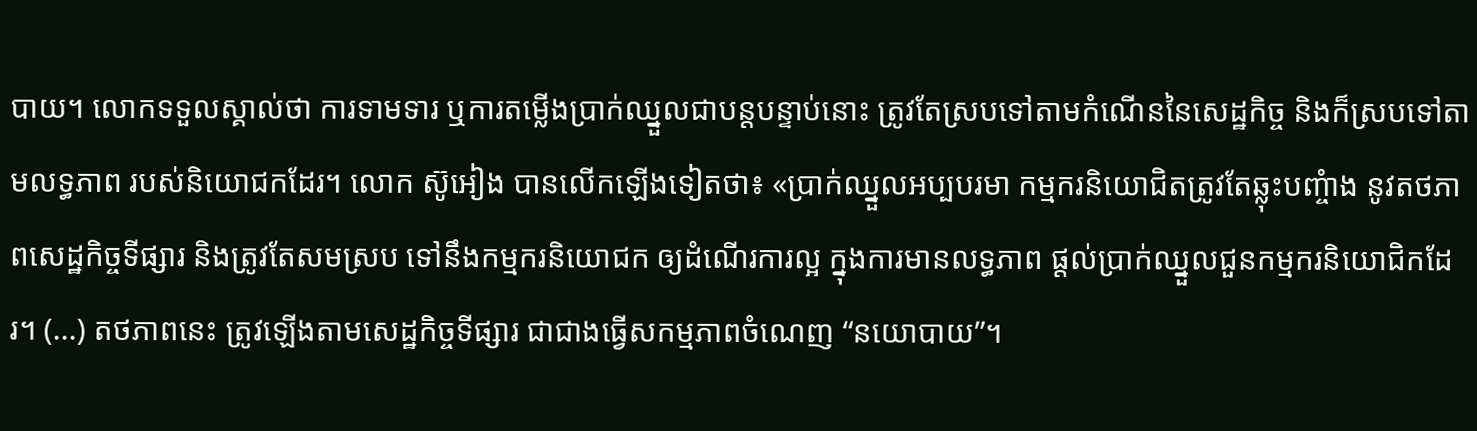បាយ។ លោកទទួលស្គាល់ថា ការទាមទារ ឬការតម្លើងប្រាក់ឈ្នួលជាបន្តបន្ទាប់នោះ ត្រូវតែស្របទៅតាមកំណើននៃសេដ្ឋកិច្ច និងក៏ស្របទៅតាមលទ្ធភាព របស់និយោជកដែរ។ លោក ស៊ូអៀង បានលើកឡើងទៀតថា៖ «ប្រាក់ឈ្នួលអប្បបរមា កម្មករនិយោជិតត្រូវតែឆ្លុះបញ្ចំាង នូវតថភាពសេដ្ឋកិច្ចទីផ្សារ និងត្រូវតែសមស្រប ទៅនឹងកម្មករនិយោជក ឲ្យដំណើរការល្អ ក្នុងការមានលទ្ធភាព ផ្តល់ប្រាក់ឈ្នួលជួនកម្មករនិយោជិកដែរ។ (...) តថភាពនេះ ត្រូវឡើងតាមសេដ្ឋកិច្ចទីផ្សារ ជាជាងធ្វើសកម្មភាពចំណេញ “នយោបាយ”។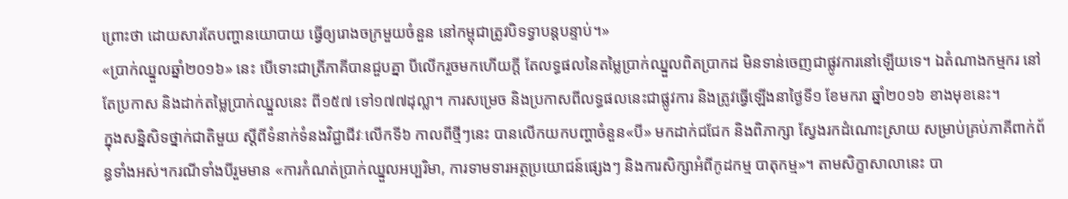ព្រោះថា ដោយសារតែបញ្ហានយោបាយ ធ្វើឲ្យរោងចក្រមួយចំនួន នៅកម្ពុជាត្រូវបិទទ្វាបន្តបន្ទាប់។»
«ប្រាក់ឈ្នួលឆ្នាំ២០១៦» នេះ បើទោះជាត្រីភាគីបានជួបគ្នា បីលើករួចមកហើយក្តី តែលទ្ធផលនៃតម្លៃប្រាក់ឈ្នួលពិតប្រាកដ មិនទាន់ចេញជាផ្លូវការនៅឡើយទេ។ ឯតំណាងកម្មករ នៅតែប្រកាស និងដាក់តម្លៃប្រាក់ឈ្នួលនេះ ពី១៥៧ ទៅ១៧៧ដុល្លា។ ការសម្រេច និងប្រកាសពីលទ្ធផលនេះជាផ្លូវការ និងត្រូវធ្វើឡើងនាថ្ងៃទី១ ខែមករា ឆ្នាំ២០១៦ ខាងមុខនេះ។
ក្នុងសន្និសិទថ្នាក់ជាតិមួយ ស្តីពីទំនាក់ទំនងវិជ្ជាជីវៈលើកទី៦ កាលពីថ្មីៗនេះ បានលើកយកបញ្ហាចំនួន«បី» មកដាក់ជជែក និងពិភាក្សា ស្វែងរកដំណោះស្រាយ សម្រាប់គ្រប់ភាគីពាក់ព័ន្ធទាំងអស់។ករណីទាំងបីរួមមាន «ការកំណត់ប្រាក់ឈ្នួលអប្បរិមា, ការទាមទារអត្ថប្រយោជន៍ផ្សេងៗ និងការសិក្សាអំពីកូដកម្ម បាតុកម្ម»។ តាមសិក្ខាសាលានេះ បា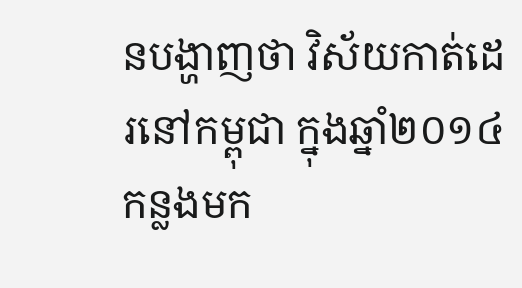នបង្ហាញថា វិស័យកាត់ដេរនៅកម្ពុជា ក្នុងឆ្នាំ២០១៤ កន្លងមក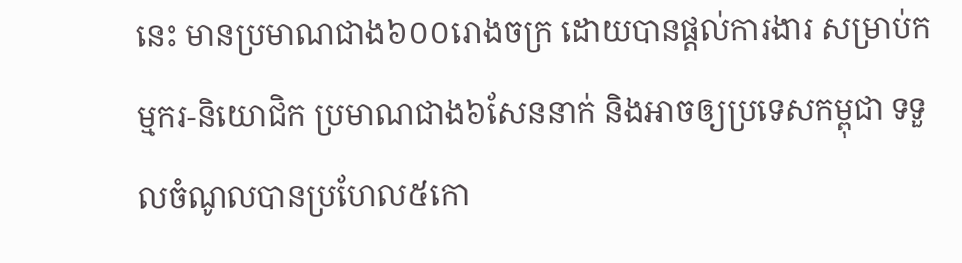នេះ មានប្រមាណជាង៦០០រោងចក្រ ដោយបានផ្ដល់ការងារ សម្រាប់កម្មករ-និយោជិក ប្រមាណជាង៦សែននាក់ និងអាចឲ្យប្រទេសកម្ពុជា ទទួលចំណូលបានប្រហែល៥កោ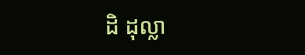ដិ ដុល្លា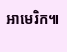អាមេរិក៕